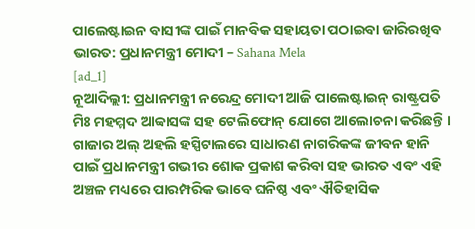ପାଲେଷ୍ଟାଇନ ବାସୀଙ୍କ ପାଇଁ ମାନବିକ ସହାୟତା ପଠାଇବା ଜାରିରଖିବ ଭାରତ: ପ୍ରଧାନମନ୍ତ୍ରୀ ମୋଦୀ – Sahana Mela
[ad_1]
ନୂଆଦିଲ୍ଲୀ: ପ୍ରଧାନମନ୍ତ୍ରୀ ନରେନ୍ଦ୍ର ମୋଦୀ ଆଜି ପାଲେଷ୍ଟାଇନ୍ ରାଷ୍ଟ୍ରପତି ମିଃ ମହମ୍ମଦ ଆବ୍ବାସଙ୍କ ସହ ଟେଲିଫୋନ୍ ଯୋଗେ ଆଲୋଚନା କରିଛନ୍ତି । ଗାଜାର ଅଲ୍ ଅହଲି ହସ୍ପିଟାଲରେ ସାଧାରଣ ନାଗରିକଙ୍କ ଜୀବନ ହାନି ପାଇଁ ପ୍ରଧାନମନ୍ତ୍ରୀ ଗଭୀର ଶୋକ ପ୍ରକାଶ କରିବା ସହ ଭାରତ ଏବଂ ଏହି ଅଞ୍ଚଳ ମଧ୍ୟରେ ପାରମ୍ପରିକ ଭାବେ ଘନିଷ୍ଠ ଏବଂ ଐତିହାସିକ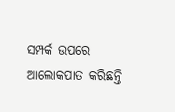ସମ୍ପର୍କ ଉପରେ ଆଲୋକପାତ କରିଛନ୍ତି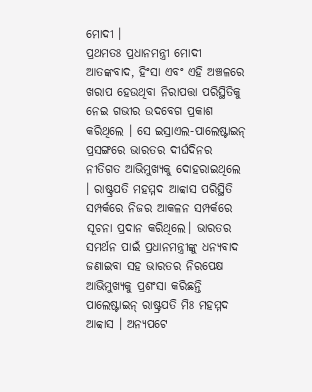ମୋଦୀ ।
ପ୍ରଥମତଃ ପ୍ରଧାନମନ୍ତ୍ରୀ ମୋଦୀ ଆତଙ୍କବାଦ, ହିଂସା ଏବଂ ଏହି ଅଞ୍ଚଳରେ ଖରାପ ହେଉଥିବା ନିରାପତ୍ତା ପରିସ୍ଥିତିକୁ ନେଇ ଗଭୀର ଉଦବେଗ ପ୍ରକାଶ କରିଥିଲେ । ସେ ଇସ୍ରାଏଲ-ପାଲେଷ୍ଟାଇନ୍ ପ୍ରସଙ୍ଗରେ ଭାରତର ଦୀର୍ଘଦିନର ନୀତିଗତ ଆଭିମୁଖ୍ୟକୁ ଦୋହରାଇଥିଲେ । ରାଷ୍ଟ୍ରପତି ମହମ୍ମଦ ଆବ୍ବାସ ପରିସ୍ଥିତି ସମ୍ପର୍କରେ ନିଜର ଆକଳନ ସମ୍ପର୍କରେ ସୂଚନା ପ୍ରଦାନ କରିଥିଲେ। ଭାରତର ସମର୍ଥନ ପାଇଁ ପ୍ରଧାନମନ୍ତ୍ରୀଙ୍କୁ ଧନ୍ୟବାଦ ଜଣାଇବା ସହ ଭାରତର ନିରପେକ୍ଷ ଆଭିମୁଖ୍ୟକୁ ପ୍ରଶଂସା କରିଛନ୍ତି ପାଲେଷ୍ଟାଇନ୍ ରାଷ୍ଟ୍ରପତି ମିଃ ମହମ୍ମଦ ଆବ୍ବାସ । ଅନ୍ୟପଟେ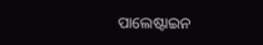ପାଲେଷ୍ଟାଇନ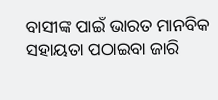ବାସୀଙ୍କ ପାଇଁ ଭାରତ ମାନବିକ ସହାୟତା ପଠାଇବା ଜାରି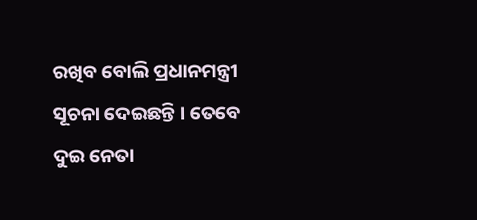ରଖିବ ବୋଲି ପ୍ରଧାନମନ୍ତ୍ରୀ ସୂଚନା ଦେଇଛନ୍ତି । ତେବେ ଦୁଇ ନେତା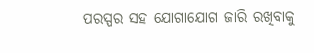ପରସ୍ପର ସହ ଯୋଗାଯୋଗ ଜାରି ରଖିବାକୁ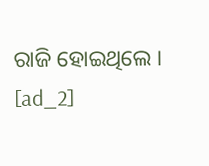ରାଜି ହୋଇଥିଲେ ।
[ad_2]